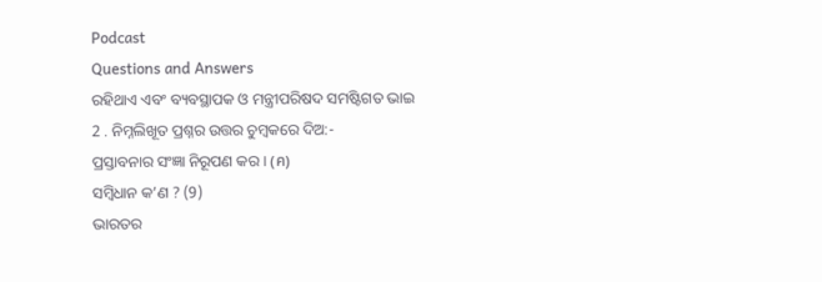Podcast
Questions and Answers
ରହିଥାଏ ଏବଂ ବ୍ୟବସ୍ଥାପକ ଓ ମନ୍ତ୍ରୀପରିଷଦ ସମଷ୍ଟିଗତ ଭାଇ
2 . ନିମ୍ନଲିଖୂତ ପ୍ରଶ୍ନର ଉତ୍ତର ଚୁମ୍ବକରେ ଦିଅ:-
ପ୍ରସ୍ତାବନାର ସଂଜ୍ଞା ନିରୂପଣ କର । (ค)
ସମ୍ବିଧାନ କ’ଣ ? (9)
ଭାରତର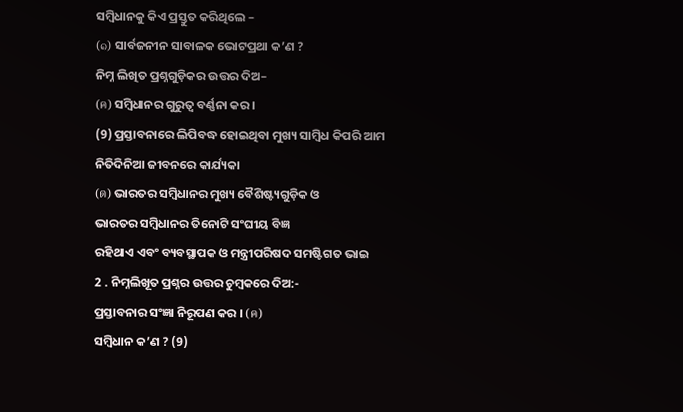ସମ୍ବିଧାନକୁ କିଏ ପ୍ରସ୍ତୁତ କରିଥିଲେ –
(๑) ସାର୍ବଜନୀନ ସାବାଳକ ଭୋଟପ୍ରଥା କ’ଣ ?
ନିମ୍ନ ଲିଖିତ ପ୍ରଶ୍ନଗୁଡ଼ିକର ଉତ୍ତର ଦିଅ–
(ค) ସମ୍ବିଧାନର ଗୁରୁତ୍ଵ ବର୍ଣ୍ଣନା କର ।
(9) ପ୍ରସ୍ତାବନାରେ ଲିପିବଦ୍ଧ ହୋଇଥିବା ମୁଖ୍ୟ ସାମ୍ବିଧ କିପରି ଆମ ନିତିଦିନିଆ ଜୀବନରେ କାର୍ଯ୍ୟକା
(ด) ଭାରତର ସମ୍ବିଧାନର ମୁଖ୍ୟ ବୈଶିଷ୍ଟ୍ୟଗୁଡ଼ିକ ଓ
ଭାରତର ସମ୍ବିଧାନର ତିନୋଟି ସଂଘୀୟ ବିଜ୍ଞ
ରହିଥାଏ ଏବଂ ବ୍ୟବସ୍ଥାପକ ଓ ମନ୍ତ୍ରୀପରିଷଦ ସମଷ୍ଟିଗତ ଭାଇ
2 . ନିମ୍ନଲିଖୂତ ପ୍ରଶ୍ନର ଉତ୍ତର ଚୁମ୍ବକରେ ଦିଅ:-
ପ୍ରସ୍ତାବନାର ସଂଜ୍ଞା ନିରୂପଣ କର । (ค)
ସମ୍ବିଧାନ କ’ଣ ? (9)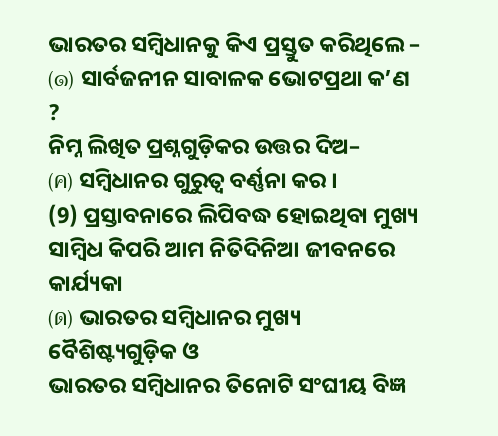ଭାରତର ସମ୍ବିଧାନକୁ କିଏ ପ୍ରସ୍ତୁତ କରିଥିଲେ –
(๑) ସାର୍ବଜନୀନ ସାବାଳକ ଭୋଟପ୍ରଥା କ’ଣ ?
ନିମ୍ନ ଲିଖିତ ପ୍ରଶ୍ନଗୁଡ଼ିକର ଉତ୍ତର ଦିଅ–
(ค) ସମ୍ବିଧାନର ଗୁରୁତ୍ଵ ବର୍ଣ୍ଣନା କର ।
(9) ପ୍ରସ୍ତାବନାରେ ଲିପିବଦ୍ଧ ହୋଇଥିବା ମୁଖ୍ୟ ସାମ୍ବିଧ କିପରି ଆମ ନିତିଦିନିଆ ଜୀବନରେ କାର୍ଯ୍ୟକା
(ด) ଭାରତର ସମ୍ବିଧାନର ମୁଖ୍ୟ ବୈଶିଷ୍ଟ୍ୟଗୁଡ଼ିକ ଓ
ଭାରତର ସମ୍ବିଧାନର ତିନୋଟି ସଂଘୀୟ ବିଜ୍ଞ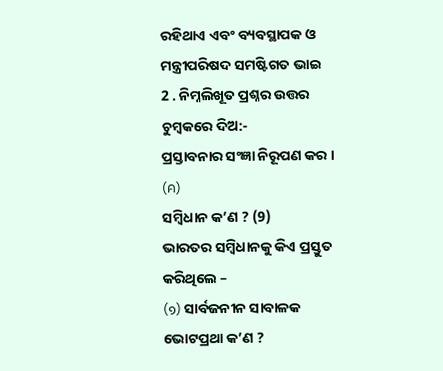ରହିଥାଏ ଏବଂ ବ୍ୟବସ୍ଥାପକ ଓ ମନ୍ତ୍ରୀପରିଷଦ ସମଷ୍ଟିଗତ ଭାଇ
2 . ନିମ୍ନଲିଖୂତ ପ୍ରଶ୍ନର ଉତ୍ତର ଚୁମ୍ବକରେ ଦିଅ:-
ପ୍ରସ୍ତାବନାର ସଂଜ୍ଞା ନିରୂପଣ କର । (ค)
ସମ୍ବିଧାନ କ’ଣ ? (9)
ଭାରତର ସମ୍ବିଧାନକୁ କିଏ ପ୍ରସ୍ତୁତ କରିଥିଲେ –
(๑) ସାର୍ବଜନୀନ ସାବାଳକ ଭୋଟପ୍ରଥା କ’ଣ ?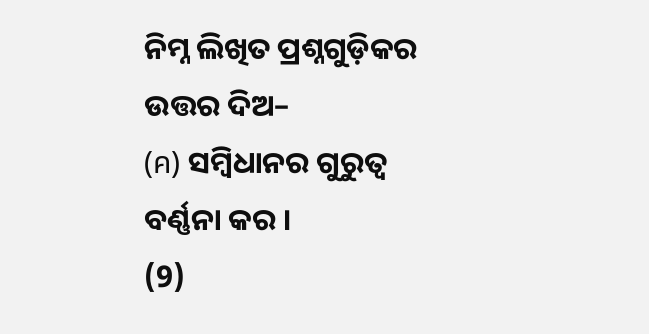ନିମ୍ନ ଲିଖିତ ପ୍ରଶ୍ନଗୁଡ଼ିକର ଉତ୍ତର ଦିଅ–
(ค) ସମ୍ବିଧାନର ଗୁରୁତ୍ଵ ବର୍ଣ୍ଣନା କର ।
(9)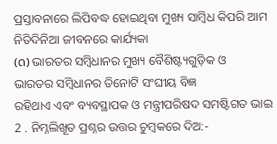ପ୍ରସ୍ତାବନାରେ ଲିପିବଦ୍ଧ ହୋଇଥିବା ମୁଖ୍ୟ ସାମ୍ବିଧ କିପରି ଆମ ନିତିଦିନିଆ ଜୀବନରେ କାର୍ଯ୍ୟକା
(ด) ଭାରତର ସମ୍ବିଧାନର ମୁଖ୍ୟ ବୈଶିଷ୍ଟ୍ୟଗୁଡ଼ିକ ଓ
ଭାରତର ସମ୍ବିଧାନର ତିନୋଟି ସଂଘୀୟ ବିଜ୍ଞ
ରହିଥାଏ ଏବଂ ବ୍ୟବସ୍ଥାପକ ଓ ମନ୍ତ୍ରୀପରିଷଦ ସମଷ୍ଟିଗତ ଭାଇ
2 . ନିମ୍ନଲିଖୂତ ପ୍ରଶ୍ନର ଉତ୍ତର ଚୁମ୍ବକରେ ଦିଅ:-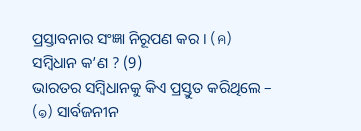ପ୍ରସ୍ତାବନାର ସଂଜ୍ଞା ନିରୂପଣ କର । (ค)
ସମ୍ବିଧାନ କ’ଣ ? (9)
ଭାରତର ସମ୍ବିଧାନକୁ କିଏ ପ୍ରସ୍ତୁତ କରିଥିଲେ –
(๑) ସାର୍ବଜନୀନ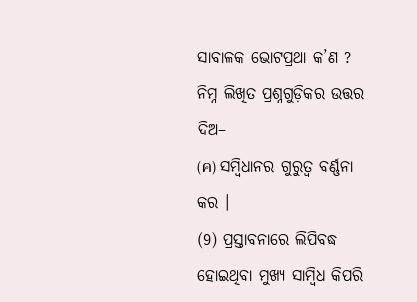ସାବାଳକ ଭୋଟପ୍ରଥା କ’ଣ ?
ନିମ୍ନ ଲିଖିତ ପ୍ରଶ୍ନଗୁଡ଼ିକର ଉତ୍ତର ଦିଅ–
(ค) ସମ୍ବିଧାନର ଗୁରୁତ୍ଵ ବର୍ଣ୍ଣନା କର ।
(9) ପ୍ରସ୍ତାବନାରେ ଲିପିବଦ୍ଧ ହୋଇଥିବା ମୁଖ୍ୟ ସାମ୍ବିଧ କିପରି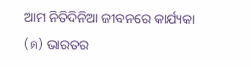ଆମ ନିତିଦିନିଆ ଜୀବନରେ କାର୍ଯ୍ୟକା
(ด) ଭାରତର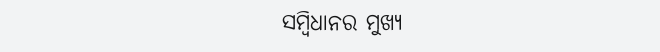ସମ୍ବିଧାନର ମୁଖ୍ୟ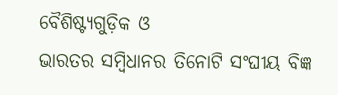ବୈଶିଷ୍ଟ୍ୟଗୁଡ଼ିକ ଓ
ଭାରତର ସମ୍ବିଧାନର ତିନୋଟି ସଂଘୀୟ ବିଜ୍ଞ